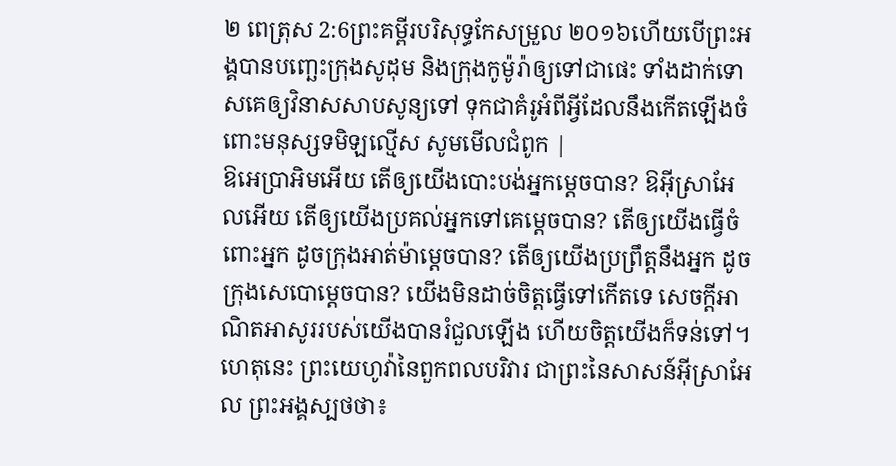២ ពេត្រុស 2:6ព្រះគម្ពីរបរិសុទ្ធកែសម្រួល ២០១៦ហើយបើព្រះអង្គបានបញ្ឆេះក្រុងសូដុម និងក្រុងកូម៉ូរ៉ាឲ្យទៅជាផេះ ទាំងដាក់ទោសគេឲ្យវិនាសសាបសូន្យទៅ ទុកជាគំរូអំពីអ្វីដែលនឹងកើតឡើងចំពោះមនុស្សទមិឡល្មើស សូមមើលជំពូក |
ឱអេប្រាអិមអើយ តើឲ្យយើងបោះបង់អ្នកម្ដេចបាន? ឱអ៊ីស្រាអែលអើយ តើឲ្យយើងប្រគល់អ្នកទៅគេម្ដេចបាន? តើឲ្យយើងធ្វើចំពោះអ្នក ដូចក្រុងអាត់ម៉ាម្ដេចបាន? តើឲ្យយើងប្រព្រឹត្តនឹងអ្នក ដូចក្រុងសេបោម្តេចបាន? យើងមិនដាច់ចិត្តធ្វើទៅកើតទេ សេចក្ដីអាណិតអាសូររបស់យើងបានរំជួលឡើង ហើយចិត្តយើងក៏ទន់ទៅ។
ហេតុនេះ ព្រះយេហូវ៉ានៃពួកពលបរិវារ ជាព្រះនៃសាសន៍អ៊ីស្រាអែល ព្រះអង្គស្បថថា៖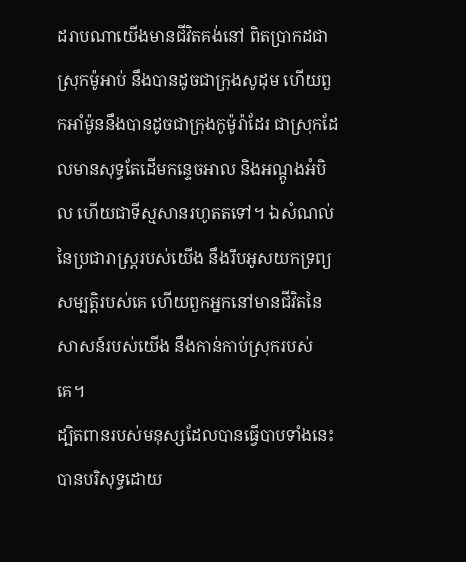ដរាបណាយើងមានជីវិតគង់នៅ ពិតប្រាកដជាស្រុកម៉ូអាប់ នឹងបានដូចជាក្រុងសូដុម ហើយពួកអាំម៉ូននឹងបានដូចជាក្រុងកូម៉ូរ៉ាដែរ ជាស្រុកដែលមានសុទ្ធតែដើមកន្ទេចអាល និងអណ្តូងអំបិល ហើយជាទីស្មសានរហូតតទៅ។ ឯសំណល់នៃប្រជារាស្ត្ររបស់យើង នឹងរឹបអូសយកទ្រព្យសម្បត្តិរបស់គេ ហើយពួកអ្នកនៅមានជីវិតនៃសាសន៍របស់យើង នឹងកាន់កាប់ស្រុករបស់គេ។
ដ្បិតពានរបស់មនុស្សដែលបានធ្វើបាបទាំងនេះ បានបរិសុទ្ធដោយ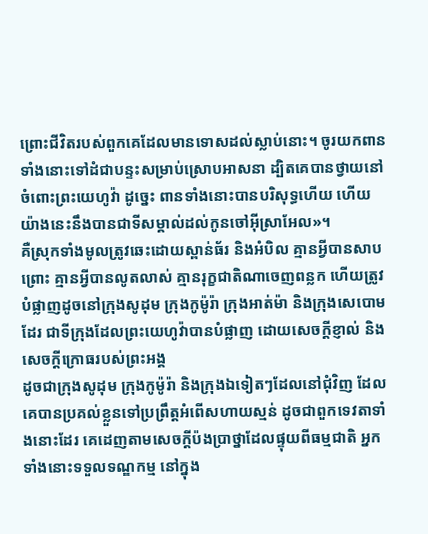ព្រោះជីវិតរបស់ពួកគេដែលមានទោសដល់ស្លាប់នោះ។ ចូរយកពានទាំងនោះទៅដំជាបន្ទះសម្រាប់ស្រោបអាសនា ដ្បិតគេបានថ្វាយនៅចំពោះព្រះយេហូវ៉ា ដូច្នេះ ពានទាំងនោះបានបរិសុទ្ធហើយ ហើយយ៉ាងនេះនឹងបានជាទីសម្គាល់ដល់កូនចៅអ៊ីស្រាអែល»។
គឺស្រុកទាំងមូលត្រូវឆេះដោយស្ពាន់ធ័រ និងអំបិល គ្មានអ្វីបានសាបព្រោះ គ្មានអ្វីបានលូតលាស់ គ្មានរុក្ខជាតិណាចេញពន្លក ហើយត្រូវបំផ្លាញដូចនៅក្រុងសូដុម ក្រុងកូម៉ូរ៉ា ក្រុងអាត់ម៉ា និងក្រុងសេបោមដែរ ជាទីក្រុងដែលព្រះយេហូវ៉ាបានបំផ្លាញ ដោយសេចក្ដីខ្ញាល់ និងសេចក្ដីក្រោធរបស់ព្រះអង្គ
ដូចជាក្រុងសូដុម ក្រុងកូម៉ូរ៉ា និងក្រុងឯទៀតៗដែលនៅជុំវិញ ដែលគេបានប្រគល់ខ្លួនទៅប្រព្រឹត្តអំពើសហាយស្មន់ ដូចជាពួកទេវតាទាំងនោះដែរ គេដេញតាមសេចក្ដីប៉ងប្រាថ្នាដែលផ្ទុយពីធម្មជាតិ អ្នកទាំងនោះទទួលទណ្ឌកម្ម នៅក្នុង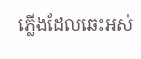ភ្លើងដែលឆេះអស់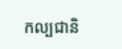កល្បជានិ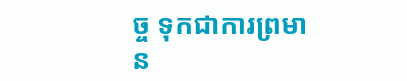ច្ច ទុកជាការព្រមាន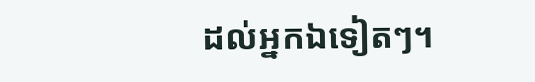ដល់អ្នកឯទៀតៗ។